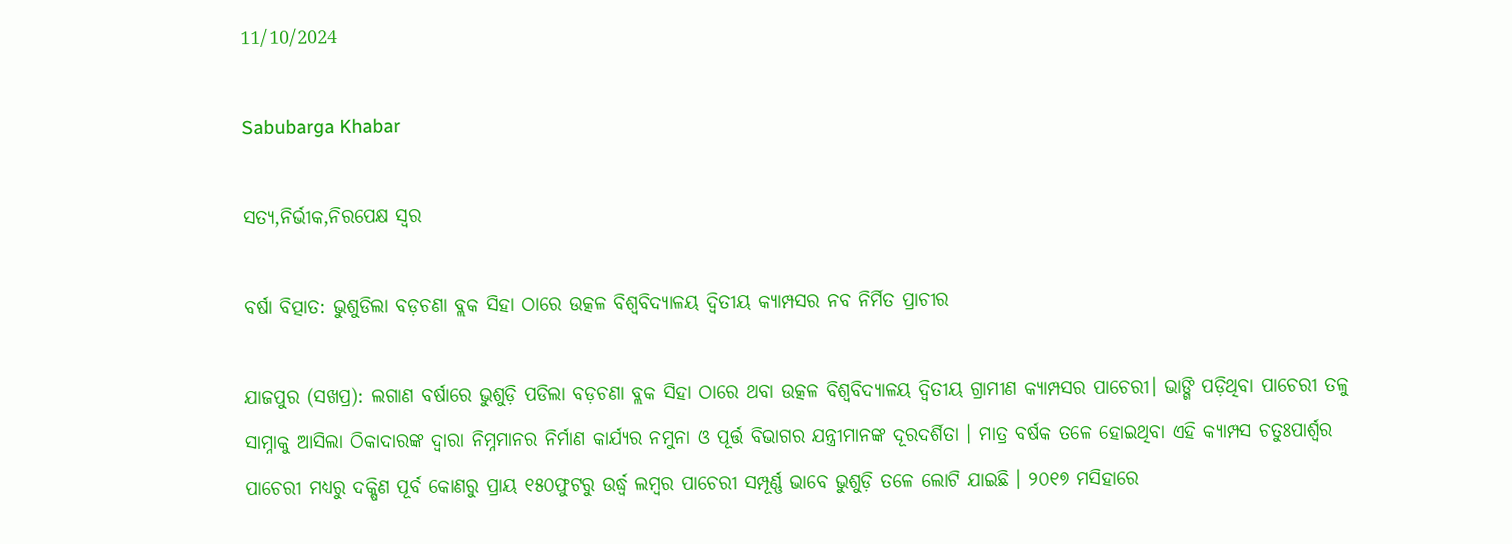11/10/2024

Sabubarga Khabar

ସତ୍ୟ,ନିର୍ଭୀକ,ନିରପେକ୍ଷ ସ୍ୱର

ବର୍ଷା ବିତ୍ପାତ: ଭୁଶୁଡିଲା ବଡ଼ଚଣା ବ୍ଲକ ସିହା ଠାରେ ଉତ୍କଳ ବିଶ୍ୱବିଦ୍ୟାଳୟ ଦ୍ବିତୀୟ କ୍ୟାମ୍ପସର ନବ ନିର୍ମିତ ପ୍ରାଚୀର

ଯାଜପୁର (ସଖପ୍ର): ଲଗାଣ ବର୍ଷାରେ ଭୁଶୁଡ଼ି ପଡିଲା ବଡ଼ଚଣା ବ୍ଲକ ସିହା ଠାରେ ଥବା ଉତ୍କଳ ବିଶ୍ଵବିଦ୍ୟାଳୟ ଦ୍ଵିତୀୟ ଗ୍ରାମୀଣ କ୍ୟାମ୍ପସର ପାଚେରୀ। ଭାଙ୍ଗି ପଡ଼ିଥିବା ପାଚେରୀ ତଳୁ ସାମ୍ନାକୁ ଆସିଲା ଠିକାଦାରଙ୍କ ଦ୍ବାରା ନିମ୍ନମାନର ନିର୍ମାଣ କାର୍ଯ୍ୟର ନମୁନା ଓ ପୂର୍ତ୍ତ ବିଭାଗର ଯନ୍ତ୍ରୀମାନଙ୍କ ଦୂରଦର୍ଶିତା । ମାତ୍ର ବର୍ଷକ ତଳେ ହୋଇଥିବା ଏହି କ୍ୟାମ୍ପସ ଚତୁଃପାର୍ଶ୍ଵର ପାଚେରୀ ମଧ୍ୟରୁ ଦକ୍ଷିଣ ପୂର୍ବ କୋଣରୁ ପ୍ରାୟ ୧୫୦ଫୁଟରୁ ଉର୍ଦ୍ଧ୍ବ ଲମ୍ବର ପାଚେରୀ ସମ୍ପୂର୍ଣ୍ଣ ଭାବେ ଭୁଶୁଡ଼ି ତଳେ ଲୋଟି ଯାଇଛି । ୨୦୧୭ ମସିହାରେ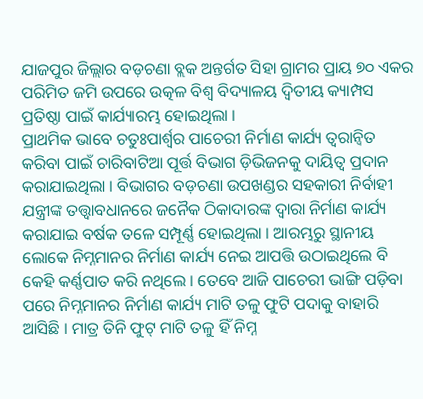ଯାଜପୁର ଜିଲ୍ଲାର ବଡ଼ଚଣା ବ୍ଲକ ଅନ୍ତର୍ଗତ ସିହା ଗ୍ରାମର ପ୍ରାୟ ୭୦ ଏକର ପରିମିତ ଜମି ଉପରେ ଉତ୍କଳ ବିଶ୍ୱ ବିଦ୍ୟାଳୟ ଦ୍ବିତୀୟ କ୍ୟାମ୍ପସ ପ୍ରତିଷ୍ଠା ପାଇଁ କାର୍ଯ୍ୟାରମ୍ଭ ହୋଇଥିଲା ।
ପ୍ରାଥମିକ ଭାବେ ଚତୁଃପାର୍ଶ୍ଵର ପାଚେରୀ ନିର୍ମାଣ କାର୍ଯ୍ୟ ତ୍ବରାନ୍ବିତ କରିବା ପାଇଁ ଚାରିବାଟିଆ ପୂର୍ତ୍ତ ବିଭାଗ ଡ଼ିଭିଜନକୁ ଦାୟିତ୍ୱ ପ୍ରଦାନ କରାଯାଇଥିଲା । ବିଭାଗର ବଡ଼ଚଣା ଉପଖଣ୍ଡର ସହକାରୀ ନିର୍ବାହୀ ଯନ୍ତ୍ରୀଙ୍କ ତତ୍ତ୍ଵାବଧାନରେ ଜନୈକ ଠିକାଦାରଙ୍କ ଦ୍ବାରା ନିର୍ମାଣ କାର୍ଯ୍ୟ କରାଯାଇ ବର୍ଷକ ତଳେ ସମ୍ପୂର୍ଣ୍ଣ ହୋଇଥିଲା । ଆରମ୍ଭରୁ ସ୍ଥାନୀୟ ଲୋକେ ନିମ୍ନମାନର ନିର୍ମାଣ କାର୍ଯ୍ୟ ନେଇ ଆପତ୍ତି ଉଠାଇଥିଲେ ବି କେହି କର୍ଣ୍ଣପାତ କରି ନଥିଲେ । ତେବେ ଆଜି ପାଚେରୀ ଭାଙ୍ଗି ପଡ଼ିବା ପରେ ନିମ୍ନମାନର ନିର୍ମାଣ କାର୍ଯ୍ୟ ମାଟି ତଳୁ ଫୁଟି ପଦାକୁ ବାହାରି ଆସିଛି । ମାତ୍ର ତିନି ଫୁଟ୍ ମାଟି ତଳୁ ହିଁ ନିମ୍ନ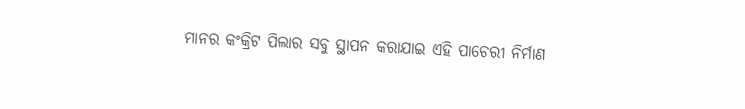ମାନର କଂକ୍ରିଟ ପିଲାର ସବୁ ସ୍ଥାପନ କରାଯାଇ ଏହି ପାଚେରୀ ନିର୍ମାଣ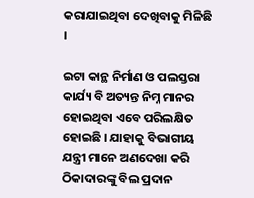କରାଯାଇଥିବା ଦେଖିବାକୁ ମିଳିଛି ।

ଇଟା କାନ୍ଥ ନିର୍ମାଣ ଓ ପଲସ୍ତରା କାର୍ଯ୍ୟ ବି ଅତ୍ୟନ୍ତ ନିମ୍ନ ମାନର ହୋଇଥିବା ଏବେ ପରିଲକ୍ଷିତ ହୋଇଛି । ଯାହାକୁ ବିଭାଗୀୟ ଯନ୍ତ୍ରୀ ମାନେ ଅଣଦେଖା କରି ଠିକାଦାରଙ୍କୁ ବିଲ ପ୍ରଦାନ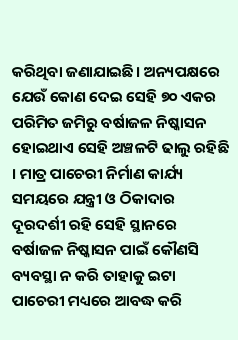କରିଥିବା ଜଣାଯାଇଛି। ଅନ୍ୟପକ୍ଷରେ ଯେଉଁ କୋଣ ଦେଇ ସେହି ୭୦ ଏକର ପରିମିତ ଜମିରୁ ବର୍ଷାଜଳ ନିଷ୍କାସନ ହୋଇଥାଏ ସେହି ଅଞ୍ଚଳଟି ଢାଲୁ ରହିଛି । ମାତ୍ର ପାଚେରୀ ନିର୍ମାଣ କାର୍ଯ୍ୟ ସମୟରେ ଯନ୍ତ୍ରୀ ଓ ଠିକାଦାର ଦୂରଦର୍ଶୀ ରହି ସେହି ସ୍ଥାନରେ ବର୍ଷାଜଳ ନିଷ୍କାସନ ପାଇଁ କୌଣସି ବ୍ୟବସ୍ଥା ନ କରି ତାହାକୁ ଇଟା ପାଚେରୀ ମଧ୍ୟରେ ଆବଦ୍ଧ କରି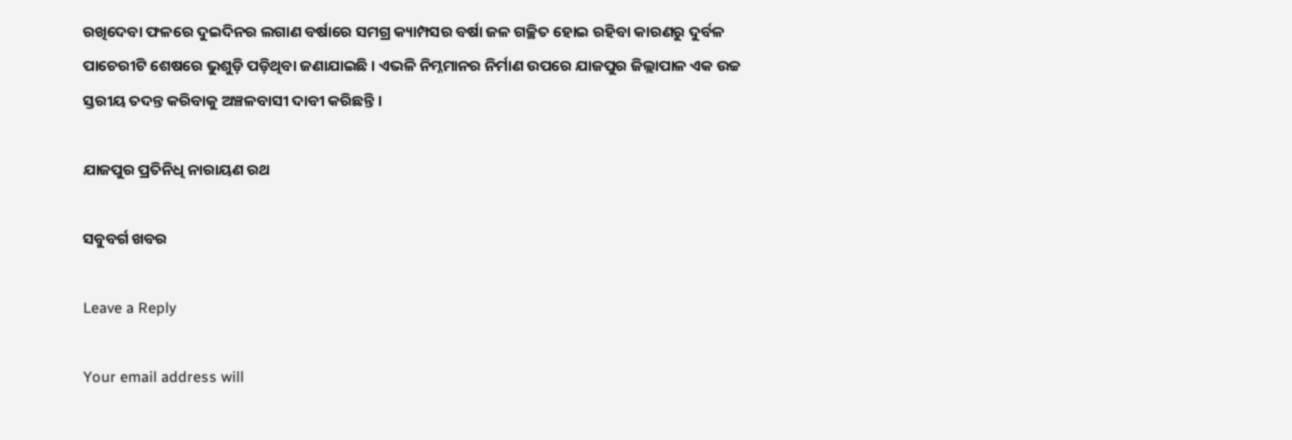ରଖିଦେବା ଫଳରେ ଦୁଇଦିନର ଲଗାଣ ବର୍ଷାରେ ସମଗ୍ର କ୍ୟାମ୍ପସର ବର୍ଷା ଜଳ ଗଚ୍ଛିତ ହୋଇ ରହିବା କାରଣରୁ ଦୁର୍ବଳ ପାଚେରୀଟି ଶେଷରେ ଭୁଶୁଡ଼ି ପଡ଼ିଥିବା ଜଣାଯାଇଛି । ଏଭଳି ନିମ୍ନମାନର ନିର୍ମାଣ ଉପରେ ଯାଜପୁର ଜିଲ୍ଲାପାଳ ଏକ ଉଚ୍ଚ ସ୍ତରୀୟ ତଦନ୍ତ କରିବାକୁ ଅଞ୍ଚଳବାସୀ ଦାବୀ କରିଛନ୍ତି ।

ଯାଜପୁର ପ୍ରତିନିଧି ନାରାୟଣ ରଥ

ସବୁବର୍ଗ ଖବର

Leave a Reply

Your email address will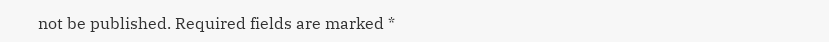not be published. Required fields are marked *